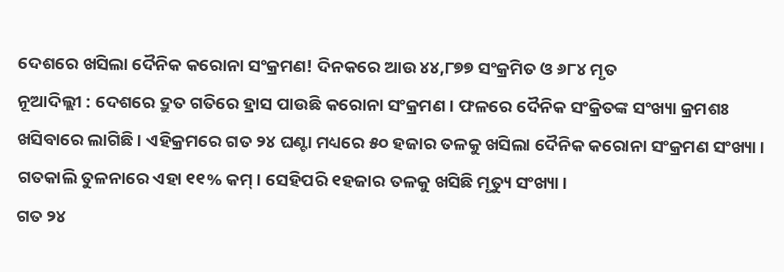ଦେଶରେ ଖସିଲା ଦୈନିକ କରୋନା ସଂକ୍ରମଣ! ଦିନକରେ ଆଉ ୪୪,୮୭୭ ସଂକ୍ରମିତ ଓ ୬୮୪ ମୃତ
ନୂଆଦିଲ୍ଲୀ : ଦେଶରେ ଦ୍ରୁତ ଗତିରେ ହ୍ରାସ ପାଉଛି କରୋନା ସଂକ୍ରମଣ । ଫଳରେ ଦୈନିକ ସଂକ୍ରିତଙ୍କ ସଂଖ୍ୟା କ୍ରମଶଃ ଖସିବାରେ ଲାଗିଛି । ଏହିକ୍ରମରେ ଗତ ୨୪ ଘଣ୍ଟା ମଧ୍ୟରେ ୫୦ ହଜାର ତଳକୁ ଖସିଲା ଦୈନିକ କରୋନା ସଂକ୍ରମଣ ସଂଖ୍ୟା । ଗତକାଲି ତୁଳନାରେ ଏହା ୧୧% କମ୍ । ସେହିପରି ୧ହଜାର ତଳକୁ ଖସିଛି ମୃତ୍ୟୁ ସଂଖ୍ୟା ।
ଗତ ୨୪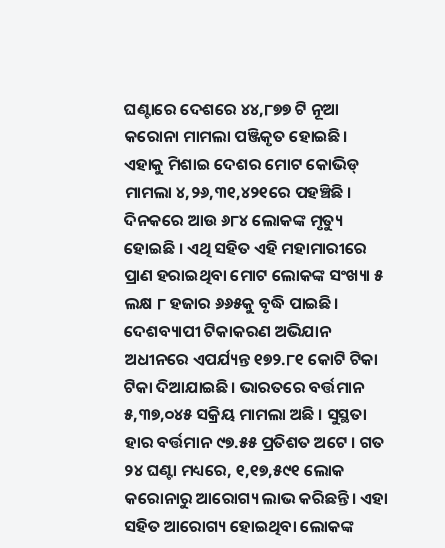ଘଣ୍ଟାରେ ଦେଶରେ ୪୪,୮୭୭ ଟି ନୂଆ କରୋନା ମାମଲା ପଞ୍ଜିକୃତ ହୋଇଛି। ଏହାକୁ ମିଶାଇ ଦେଶର ମୋଟ କୋଭିଡ୍ ମାମଲା ୪,୨୬,୩୧,୪୨୧ରେ ପହଞ୍ଚିଛି । ଦିନକରେ ଆଉ ୬୮୪ ଲୋକଙ୍କ ମୃତ୍ୟୁ ହୋଇଛି । ଏଥି ସହିତ ଏହି ମହାମାରୀରେ ପ୍ରାଣ ହରାଇଥିବା ମୋଟ ଲୋକଙ୍କ ସଂଖ୍ୟା ୫ ଲକ୍ଷ ୮ ହଜାର ୬୬୫କୁ ବୃଦ୍ଧି ପାଇଛି। ଦେଶବ୍ୟାପୀ ଟିକାକରଣ ଅଭିଯାନ ଅଧୀନରେ ଏପର୍ଯ୍ୟନ୍ତ ୧୭୨.୮୧ କୋଟି ଟିକା ଟିକା ଦିଆଯାଇଛି। ଭାରତରେ ବର୍ତ୍ତମାନ ୫,୩୭,୦୪୫ ସକ୍ରିୟ ମାମଲା ଅଛି । ସୁସ୍ଥତା ହାର ବର୍ତ୍ତମାନ ୯୭.୫୫ ପ୍ରତିଶତ ଅଟେ । ଗତ ୨୪ ଘଣ୍ଟା ମଧ୍ୟରେ, ୧,୧୭,୫୯୧ ଲୋକ କରୋନାରୁ ଆରୋଗ୍ୟ ଲାଭ କରିଛନ୍ତି। ଏହା ସହିତ ଆରୋଗ୍ୟ ହୋଇଥିବା ଲୋକଙ୍କ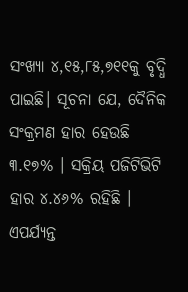ସଂଖ୍ୟା ୪,୧୫,୮୫,୭୧୧କୁ ବୃଦ୍ଧି ପାଇଛି। ସୂଚନା ଯେ, ଦୈନିକ ସଂକ୍ରମଣ ହାର ହେଉଛି ୩.୧୭% । ସକ୍ରିୟ ପଜିଟିଭିଟି ହାର ୪.୪୬% ରହିଛି । ଏପର୍ଯ୍ୟନ୍ତ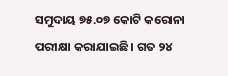ସମୁଦାୟ ୭୫.୦୭ କୋଟି କରୋନା ପରୀକ୍ଷା କରାଯାଇଛି। ଗତ ୨୪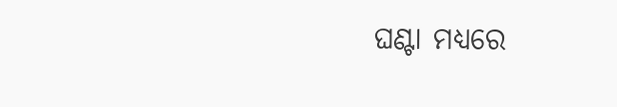ଘଣ୍ଟା ମଧ୍ୟରେ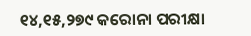୧୪,୧୫,୨୭୯ କରୋନା ପରୀକ୍ଷା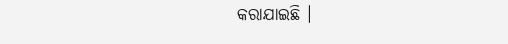କରାଯାଇଛି ।